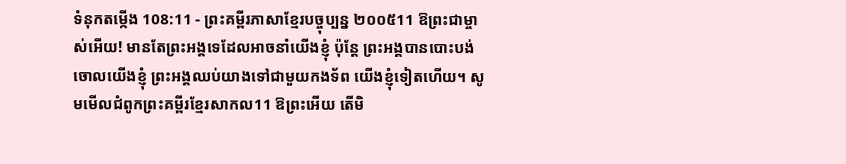ទំនុកតម្កើង 108:11 - ព្រះគម្ពីរភាសាខ្មែរបច្ចុប្បន្ន ២០០៥11 ឱព្រះជាម្ចាស់អើយ! មានតែព្រះអង្គទេដែលអាចនាំយើងខ្ញុំ ប៉ុន្តែ ព្រះអង្គបានបោះបង់ចោលយើងខ្ញុំ ព្រះអង្គឈប់យាងទៅជាមួយកងទ័ព យើងខ្ញុំទៀតហើយ។ សូមមើលជំពូកព្រះគម្ពីរខ្មែរសាកល11 ឱព្រះអើយ តើមិ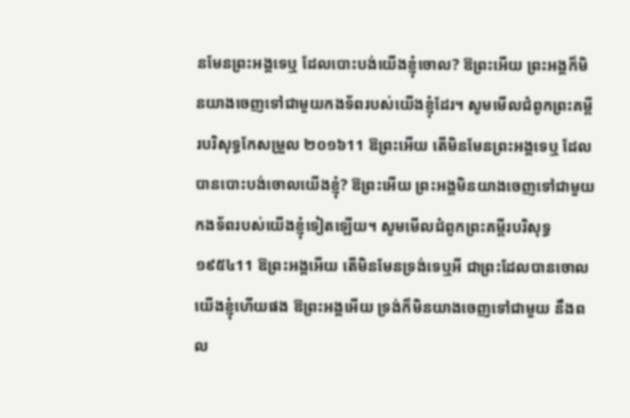នមែនព្រះអង្គទេឬ ដែលបោះបង់យើងខ្ញុំចោល? ឱព្រះអើយ ព្រះអង្គក៏មិនយាងចេញទៅជាមួយកងទ័ពរបស់យើងខ្ញុំដែរ។ សូមមើលជំពូកព្រះគម្ពីរបរិសុទ្ធកែសម្រួល ២០១៦11 ឱព្រះអើយ តើមិនមែនព្រះអង្គទេឬ ដែលបានបោះបង់ចោលយើងខ្ញុំ? ឱព្រះអើយ ព្រះអង្គមិនយាងចេញទៅជាមួយ កងទ័ពរបស់យើងខ្ញុំទៀតឡើយ។ សូមមើលជំពូកព្រះគម្ពីរបរិសុទ្ធ ១៩៥៤11 ឱព្រះអង្គអើយ តើមិនមែនទ្រង់ទេឬអី ជាព្រះដែលបានចោលយើងខ្ញុំហើយផង ឱព្រះអង្គអើយ ទ្រង់ក៏មិនយាងចេញទៅជាមួយ នឹងពល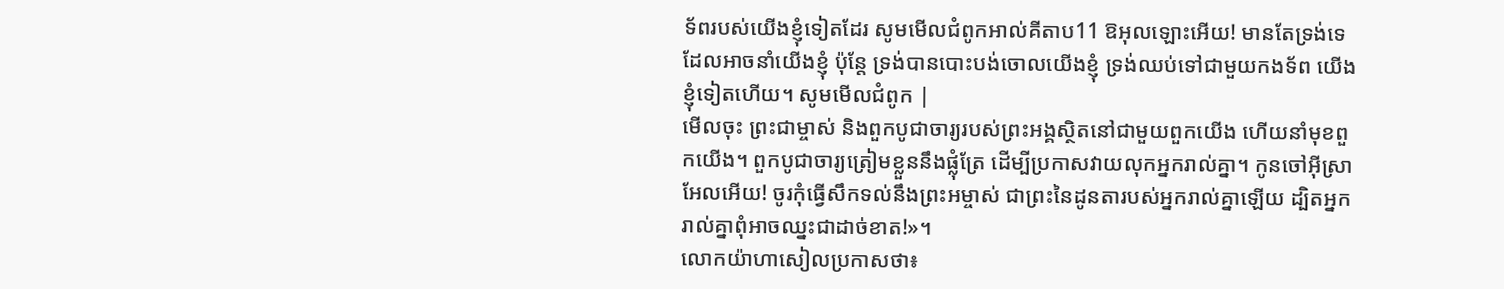ទ័ពរបស់យើងខ្ញុំទៀតដែរ សូមមើលជំពូកអាល់គីតាប11 ឱអុលឡោះអើយ! មានតែទ្រង់ទេដែលអាចនាំយើងខ្ញុំ ប៉ុន្តែ ទ្រង់បានបោះបង់ចោលយើងខ្ញុំ ទ្រង់ឈប់ទៅជាមួយកងទ័ព យើងខ្ញុំទៀតហើយ។ សូមមើលជំពូក |
មើលចុះ ព្រះជាម្ចាស់ និងពួកបូជាចារ្យរបស់ព្រះអង្គស្ថិតនៅជាមួយពួកយើង ហើយនាំមុខពួកយើង។ ពួកបូជាចារ្យត្រៀមខ្លួននឹងផ្លុំត្រែ ដើម្បីប្រកាសវាយលុកអ្នករាល់គ្នា។ កូនចៅអ៊ីស្រាអែលអើយ! ចូរកុំធ្វើសឹកទល់នឹងព្រះអម្ចាស់ ជាព្រះនៃដូនតារបស់អ្នករាល់គ្នាឡើយ ដ្បិតអ្នករាល់គ្នាពុំអាចឈ្នះជាដាច់ខាត!»។
លោកយ៉ាហាសៀលប្រកាសថា៖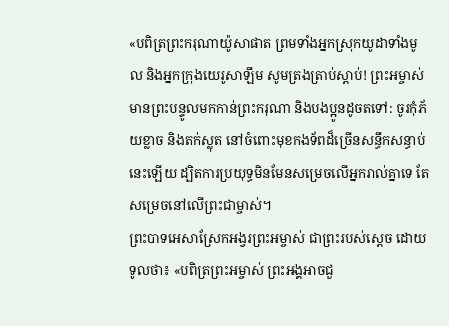«បពិត្រព្រះករុណាយ៉ូសាផាត ព្រមទាំងអ្នកស្រុកយូដាទាំងមូល និងអ្នកក្រុងយេរូសាឡឹម សូមត្រងត្រាប់ស្ដាប់! ព្រះអម្ចាស់មានព្រះបន្ទូលមកកាន់ព្រះករុណា និងបងប្អូនដូចតទៅ: ចូរកុំភ័យខ្លាច និងតក់ស្លុត នៅចំពោះមុខកងទ័ពដ៏ច្រើនសន្ធឹកសន្ធាប់នេះឡើយ ដ្បិតការប្រយុទ្ធមិនមែនសម្រេចលើអ្នករាល់គ្នាទេ តែសម្រេចនៅលើព្រះជាម្ចាស់។
ព្រះបាទអេសាស្រែកអង្វរព្រះអម្ចាស់ ជាព្រះរបស់ស្ដេច ដោយទូលថា៖ «បពិត្រព្រះអម្ចាស់ ព្រះអង្គអាចជួ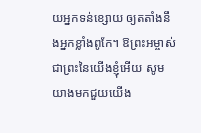យអ្នកទន់ខ្សោយ ឲ្យតតាំងនឹងអ្នកខ្លាំងពូកែ។ ឱព្រះអម្ចាស់ ជាព្រះនៃយើងខ្ញុំអើយ សូមយាងមកជួយយើង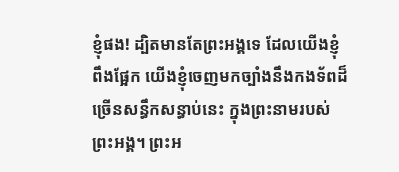ខ្ញុំផង! ដ្បិតមានតែព្រះអង្គទេ ដែលយើងខ្ញុំពឹងផ្អែក យើងខ្ញុំចេញមកច្បាំងនឹងកងទ័ពដ៏ច្រើនសន្ធឹកសន្ធាប់នេះ ក្នុងព្រះនាមរបស់ព្រះអង្គ។ ព្រះអ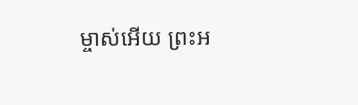ម្ចាស់អើយ ព្រះអ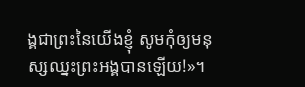ង្គជាព្រះនៃយើងខ្ញុំ សូមកុំឲ្យមនុស្សឈ្នះព្រះអង្គបានឡើយ!»។